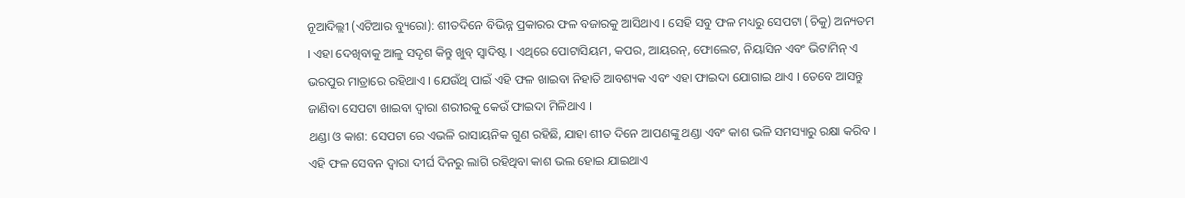ନୂଆଦିଲ୍ଲୀ (ଏଟିଆର ବ୍ୟୁରୋ): ଶୀତଦିନେ ବିଭିନ୍ନ ପ୍ରକାରର ଫଳ ବଜାରକୁ ଆସିଥାଏ । ସେହି ସବୁ ଫଳ ମଧ୍ୟରୁ ସେପଟା (ଚିକୁ) ଅନ୍ୟତମ । ଏହା ଦେଖିବାକୁ ଆଳୁ ସଦୃଶ କିନ୍ତୁ ଖୁବ୍ ସ୍ୱାଦିଷ୍ଟ । ଏଥିରେ ପୋଟାସିୟମ, କପର, ଆୟରନ୍, ଫୋଲେଟ, ନିୟାସିନ ଏବଂ ଭିଟାମିନ୍ ଏ ଭରପୁର ମାତ୍ରାରେ ରହିଥାଏ । ଯେଉଁଥି ପାଇଁ ଏହି ଫଳ ଖାଇବା ନିହାତି ଆବଶ୍ୟକ ଏବଂ ଏହା ଫାଇଦା ଯୋଗାଇ ଥାଏ । ତେବେ ଆସନ୍ତୁ ଜାଣିବା ସେପଟା ଖାଇବା ଦ୍ୱାରା ଶରୀରକୁ କେଉଁ ଫାଇଦା ମିଳିଥାଏ ।
ଥଣ୍ଡା ଓ କାଶ: ସେପଟା ରେ ଏଭଳି ରାସାୟନିକ ଗୁଣ ରହିଛି, ଯାହା ଶୀତ ଦିନେ ଆପଣଙ୍କୁ ଥଣ୍ଡା ଏବଂ କାଶ ଭଳି ସମସ୍ୟାରୁ ରକ୍ଷା କରିବ । ଏହି ଫଳ ସେବନ ଦ୍ୱାରା ଦୀର୍ଘ ଦିନରୁ ଲାଗି ରହିଥିବା କାଶ ଭଲ ହୋଇ ଯାଇଥାଏ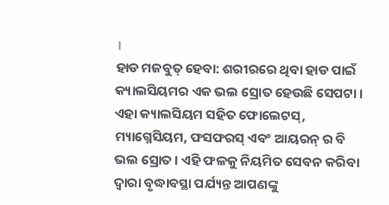।
ହାଡ ମଜବୁତ୍ ହେବା: ଶରୀରରେ ଥିବା ହାଡ ପାଇଁ କ୍ୟାଲସିୟମର ଏକ ଭଲ ସ୍ରୋତ ହେଉଛି ସେପଟା । ଏହା କ୍ୟାଲସିୟମ ସହିତ ଫୋଲେଟସ୍, ମ୍ୟାଗ୍ନେସିୟମ, ଫସଫରସ୍ ଏବଂ ଆୟରନ୍ ର ବି ଭଲ ସ୍ରୋତ । ଏହି ଫଳକୁ ନିୟମିତ ସେବନ କରିବା ଦ୍ୱାରା ବୃଦ୍ଧାବସ୍ଥା ପର୍ଯ୍ୟନ୍ତ ଆପଣଙ୍କୁ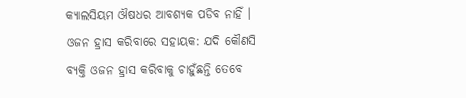କ୍ୟାଲସିୟମ ଔଷଧର ଆବଶ୍ୟକ ପଡିବ ନାହିଁ ।
ଓଜନ ହ୍ରାସ କରିବାରେ ସହାୟକ: ଯଦି କୌଣସି ବ୍ୟକ୍ତି ଓଜନ ହ୍ରାସ କରିବାକୁ ଚାହୁଁଛନ୍ତି ତେବେ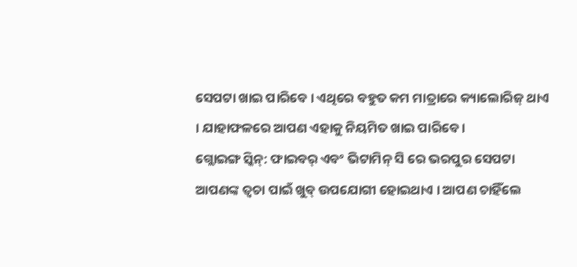ସେପଟା ଖାଇ ପାରିବେ । ଏଥିରେ ବହୁତ କମ ମାତ୍ରାରେ କ୍ୟାଲୋରିଜ୍ ଥାଏ । ଯାହାଫଳରେ ଆପଣ ଏହାକୁ ନିୟମିତ ଖାଇ ପାରିବେ ।
ଗ୍ଲୋଇଙ୍ଗ ସ୍କିନ୍: ଫାଇବର୍ ଏବଂ ଭିଟାମିନ୍ ସି ରେ ଭରପୁର ସେପଟା ଆପଣଙ୍କ ତ୍ୱଚା ପାଇଁ ଖୁବ୍ ଉପଯୋଗୀ ହୋଇଥାଏ । ଆପଣ ଚାହିଁଲେ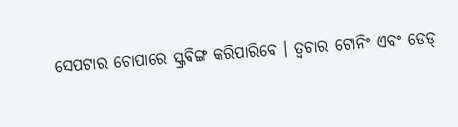ସେପଟାର ଚୋପାରେ ସ୍କ୍ରବିଙ୍ଗ କରିପାରିବେ । ତ୍ୱଚାର ଟୋନିଂ ଏବଂ ଡେଡ୍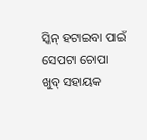ସ୍କିନ୍ ହଟାଇବା ପାଇଁ ସେପଟା ଚୋପା ଖୁବ୍ ସହାୟକ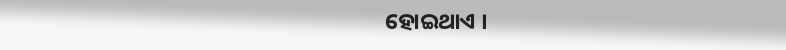ହୋଇଥାଏ ।